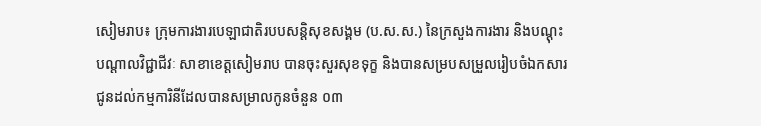សៀមរាប៖ ក្រុមការងារបេឡាជាតិរបបសន្តិសុខសង្គម (ប.ស.ស.) នៃក្រសួងការងារ និងបណ្តុះបណ្តាលវិជ្ជាជីវៈ សាខាខេត្តសៀមរាប បានចុះសួរសុខទុក្ខ និងបានសម្របសម្រួលរៀបចំឯកសារជូនដល់កម្មការិនីដែលបានសម្រាលកូនចំនួន ០៣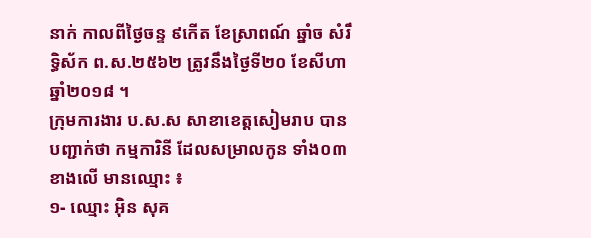នាក់ កាលពីថ្ងៃចន្ទ ៩កើត ខែស្រាពណ៍ ឆ្នាំច សំរឹទ្ធិស័ក ព.ស.២៥៦២ ត្រូវនឹងថ្ងៃទី២០ ខែសីហា ឆ្នាំ២០១៨ ។
ក្រុមការងារ ប.ស.ស សាខាខេត្តសៀមរាប បានបញ្ជាក់ថា កម្មការិនី ដែលសម្រាលកូន ទាំង០៣ខាងលើ មានឈ្មោះ ៖
១- ឈ្មោះ អ៊ិន សុគ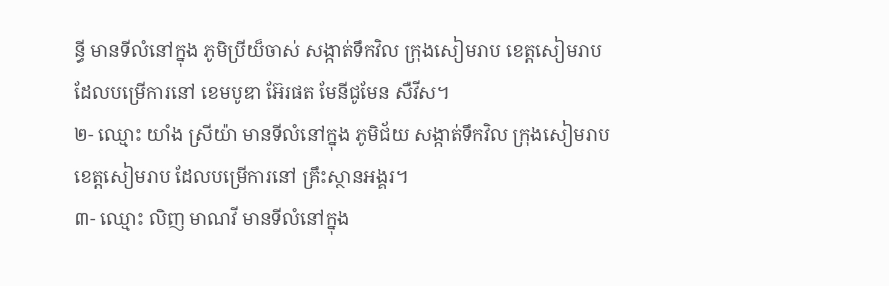ន្ធី មានទីលំនៅក្នុង ភូមិប្រីយ៏ចាស់ សង្កាត់ទឹកវិល ក្រុងសៀមរាប ខេត្តសៀមរាប ដែលបម្រើការនៅ ខេមបូឌា អ៊ែរផត មែនីជូមែន សឺវីស។
២- ឈ្មោះ យាំង ស្រីយ៉ា មានទីលំនៅក្នុង ភូមិជ័យ សង្កាត់ទឹកវិល ក្រុងសៀមរាប ខេត្តសៀមរាប ដែលបម្រើការនៅ គ្រឹះស្ថានអង្គរ។
៣- ឈ្មោះ លិញ មាណវី មានទីលំនៅក្នុង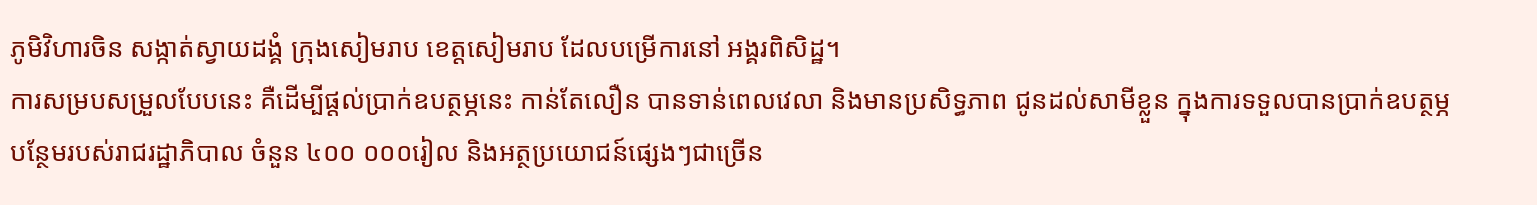ភូមិវិហារចិន សង្កាត់ស្វាយដង្គំ ក្រុងសៀមរាប ខេត្តសៀមរាប ដែលបម្រើការនៅ អង្គរពិសិដ្ឋ។
ការសម្របសម្រួលបែបនេះ គឺដើម្បីផ្តល់ប្រាក់ឧបត្ថម្ភនេះ កាន់តែលឿន បានទាន់ពេលវេលា និងមានប្រសិទ្ធភាព ជូនដល់សាមីខ្លួន ក្នុងការទទួលបានប្រាក់ឧបត្ថម្ភបន្ថែមរបស់រាជរដ្ឋាភិបាល ចំនួន ៤០០ ០០០រៀល និងអត្ថប្រយោជន៍ផ្សេងៗជាច្រើន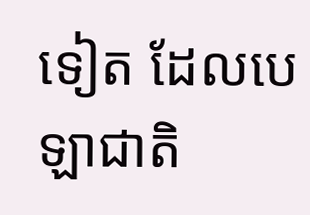ទៀត ដែលបេឡាជាតិ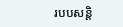របបសន្តិ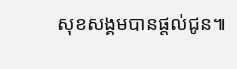សុខសង្គមបានផ្តល់ជូន៕